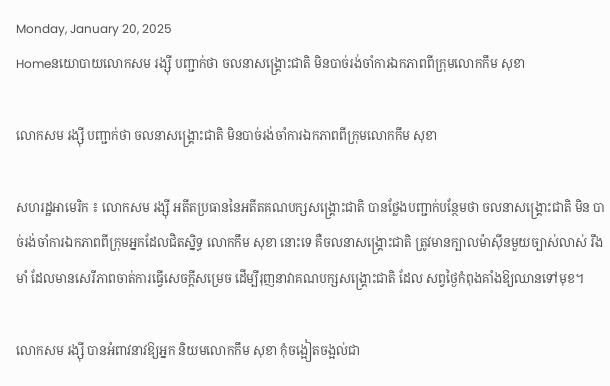Monday, January 20, 2025
Homeនយោបាយលោកសម រង្ស៊ី បញ្ជាក់ថា ចលនាសង្គ្រោះជាតិ មិនបាច់រង់ចាំការឯកភាពពីក្រុមលោកកឹម សុខា

លោកសម រង្ស៊ី បញ្ជាក់ថា ចលនាសង្គ្រោះជាតិ មិនបាច់រង់ចាំការឯកភាពពីក្រុមលោកកឹម សុខា

សហរដ្ឋអាមេរិក ៖ លោកសម រង្ស៊ី អតីតប្រធាននៃអតីតគណបក្សសង្គ្រោះជាតិ បានថ្លែងបញ្ជាក់បន្ថែមថា ចលនាសង្គ្រោះជាតិ មិន បាច់រង់ចាំការឯកភាពពីក្រុមអ្នកដែលជិតស្និទ្ធ លោកកឹម សុខា នោះទេ គឺចលនាសង្គ្រោះជាតិ ត្រូវមានក្បាលម៉ាស៊ីនមួយច្បាស់លាស់ រឹងមាំ ដែលមានសេរីភាពចាត់ការធ្វើសេចក្តីសម្រេច ដើម្បីរុញនាវាគណបក្សសង្គ្រោះជាតិ ដែល សព្វថ្ងៃកំពុងគាំងឱ្យឈានទៅមុខ។

លោកសម រង្ស៊ី បានអំពាវនាវឱ្យអ្នក និយមលោកកឹម សុខា កុំចង្អៀតចង្អល់ជា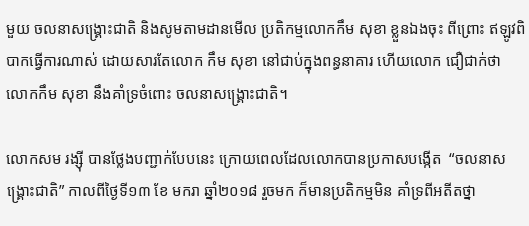មួយ ចលនាសង្គ្រោះជាតិ និងសូមតាមដានមើល ប្រតិកម្មលោកកឹម សុខា ខ្លួនឯងចុះ ពីព្រោះ ឥឡូវពិបាកធ្វើការណាស់ ដោយសារតែលោក កឹម សុខា នៅជាប់ក្នុងពន្ធនាគារ ហើយលោក ជឿជាក់ថា លោកកឹម សុខា នឹងគាំទ្រចំពោះ ចលនាសង្គ្រោះជាតិ។

លោកសម រង្ស៊ី បានថ្លែងបញ្ជាក់បែបនេះ ក្រោយពេលដែលលោកបានប្រកាសបង្កើត  “ចលនាសង្គ្រោះជាតិ” កាលពីថ្ងៃទី១៣ ខែ មករា ឆ្នាំ២០១៨ រួចមក ក៏មានប្រតិកម្មមិន គាំទ្រពីអតីតថ្នា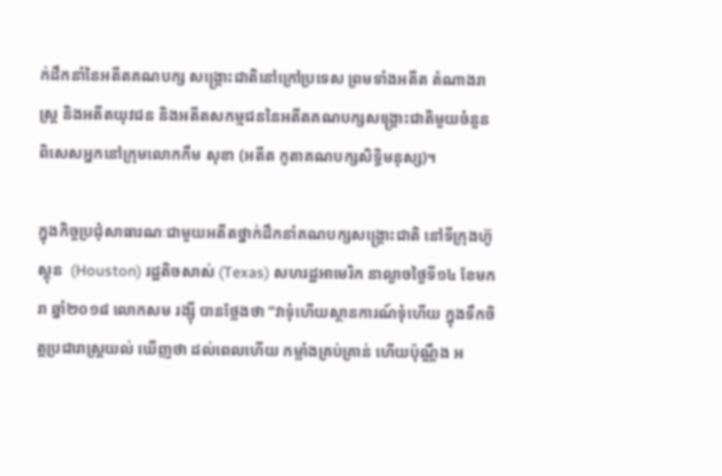ក់ដឹកនាំនៃអតីតគណបក្ស សង្គ្រោះជាតិនៅក្រៅប្រទេស ព្រមទាំងអតីត តំណាងរាស្ត្រ និងអតីតយុវជន និងអតីតសកម្មជននៃអតីតគណបក្សសង្គ្រោះជាតិមួយចំនួន ពិសេសអ្នកនៅក្រុមលោកកឹម សុខា (អតីត កូតាគណបក្សសិទ្ធិមនុស្ស)។

ក្នុងកិច្ចប្រជុំសាធារណៈជាមួយអតីតថ្នាក់ដឹកនាំគណបក្សសង្គ្រោះជាតិ នៅទីក្រុងហ៊ូស្តុន  (Houston) រដ្ឋតិចសាស់ (Texas) សហរដ្ឋអាមេរិក នាល្ងាចថ្ងៃទី១៤ ខែមករា ឆ្នាំ២០១៨ លោកសម រង្ស៊ី បានថ្លែងថា “វាទុំហើយស្ថានការណ៍ទុំហើយ ក្នុងទឹកចិត្តប្រជារាស្ត្រយល់ ឃើញថា ដល់ពេលហើយ កម្លាំងគ្រប់គ្រាន់ ហើយប៉ុណ្ណឹង អ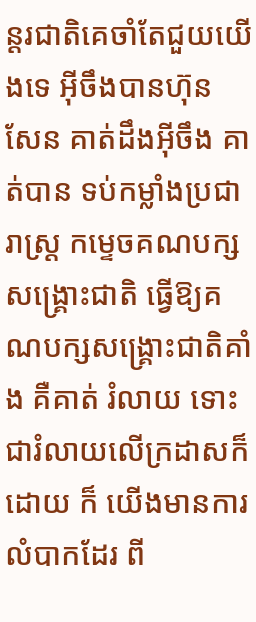ន្តរជាតិគេចាំតែជួយយើងទេ អ៊ីចឹងបានហ៊ុន សែន គាត់ដឹងអ៊ីចឹង គាត់បាន ទប់កម្លាំងប្រជារាស្ត្រ កម្ទេចគណបក្សសង្គ្រោះជាតិ ធ្វើឱ្យគណបក្សសង្គ្រោះជាតិគាំង គឺគាត់ រំលាយ ទោះជារំលាយលើក្រដាសក៏ដោយ ក៏ យើងមានការលំបាកដែរ ពី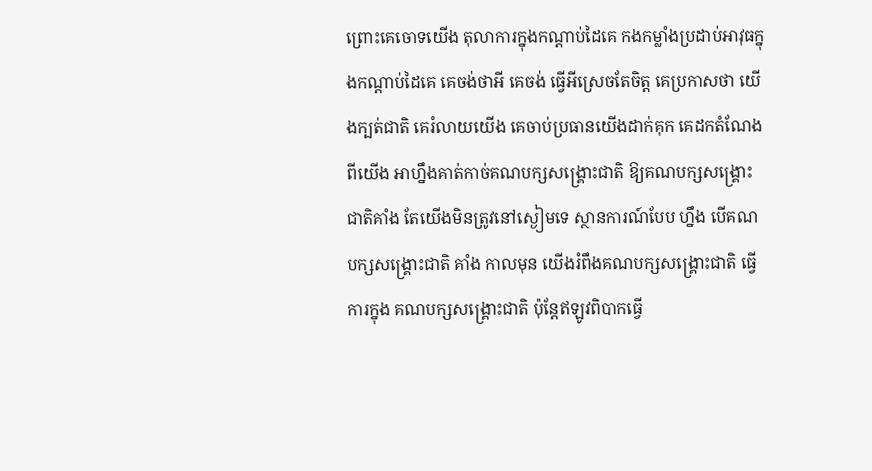ព្រោះគេចោទយើង តុលាការក្នុងកណ្តាប់ដៃគេ កងកម្លាំងប្រដាប់អាវុធក្នុងកណ្តាប់ដៃគេ គេចង់ថាអី គេចង់ ធ្វើអីស្រេចតែចិត្ត គេប្រកាសថា យើងក្បត់ជាតិ គេរំលាយយើង គេចាប់ប្រធានយើងដាក់គុក គេដកតំណែងពីយើង អាហ្នឹងគាត់កាច់គណបក្សសង្គ្រោះជាតិ ឱ្យគណបក្សសង្គ្រោះជាតិគាំង តែយើងមិនត្រូវនៅស្ងៀមទេ ស្ថានការណ៍បែប ហ្នឹង បើគណបក្សសង្គ្រោះជាតិ គាំង កាលមុន យើងរំពឹងគណបក្សសង្គ្រោះជាតិ ធ្វើការក្នុង គណបក្សសង្គ្រោះជាតិ ប៉ុន្តែឥឡូវពិបាកធ្វើ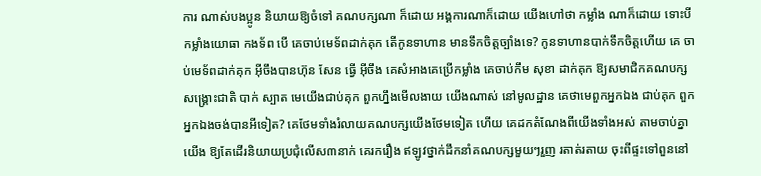ការ ណាស់បងប្អូន និយាយឱ្យចំទៅ គណបក្សណា ក៏ដោយ អង្គការណាក៏ដោយ យើងហៅថា កម្លាំង ណាក៏ដោយ ទោះបីកម្លាំងយោធា កងទ័ព បើ គេចាប់មេទ័ពដាក់គុក តើកូនទាហាន មានទឹកចិត្តច្បាំងទេ? កូនទាហានបាក់ទឹកចិត្តហើយ គេ ចាប់មេទ័ពដាក់គុក អ៊ីចឹងបានហ៊ុន សែន ធ្វើ អ៊ីចឹង គេសំអាងគេប្រើកម្លាំង គេចាប់កឹម សុខា ដាក់គុក ឱ្យសមាជិកគណបក្សសង្គ្រោះជាតិ បាក់ ស្បាត មេយើងជាប់គុក ពួកហ្នឹងមើលងាយ យើងណាស់ នៅមូលដ្ឋាន គេថាមេពួកអ្នកឯង ជាប់គុក ពួកអ្នកឯងចង់បានអីទៀត? គេថែមទាំងរំលាយគណបក្សយើងថែមទៀត ហើយ គេដកតំណែងពីយើងទាំងអស់ តាមចាប់គ្នា យើង ឱ្យតែដើរនិយាយប្រជុំលើស៣នាក់ គេរករឿង ឥឡូវថ្នាក់ដឹកនាំគណបក្សមួយៗរួញ រតាត់រតាយ ចុះពីផ្ទះទៅពួននៅ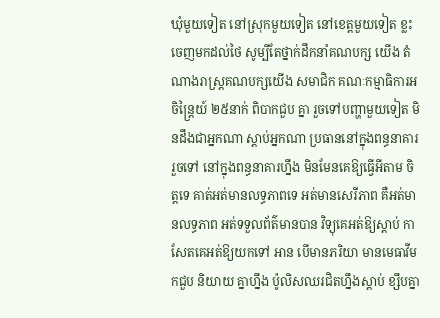ឃុំមួយទៀត នៅស្រុកមួយទៀត នៅខេត្តមួយទៀត ខ្លះ ចេញមកដល់ថៃ សូម្បីតែថ្នាក់ដឹកនាំគណបក្ស យើង តំណាងរាស្ត្រគណបក្សយើង សមាជិក គណៈកម្មាធិការអចិន្ត្រៃយ៍ ២៥នាក់ ពិបាកជួប គ្នា រួចទៅបញ្ហាមួយទៀត មិនដឹងជាអ្នកណា ស្តាប់អ្នកណា ប្រធាននៅក្នុងពន្ធនាគារ រួចទៅ នៅក្នុងពន្ធនាគារហ្នឹង មិនមែនគេឱ្យធ្វើអីតាម ចិត្តទេ គាត់អត់មានលទ្ធភាពទេ អត់មានសេរីភាព គឺអត់មានលទ្ធភាព អត់ទទួលព័ត៌មានបាន វិទ្យុគេអត់ឱ្យស្តាប់ កាសែតគេអត់ឱ្យយកទៅ អាន បើមានភរិយា មានមេធាវីមកជួប និយាយ គ្នាហ្នឹង ប៉ូលិសឈរជិតហ្នឹងស្តាប់ ខ្សឹបគ្នា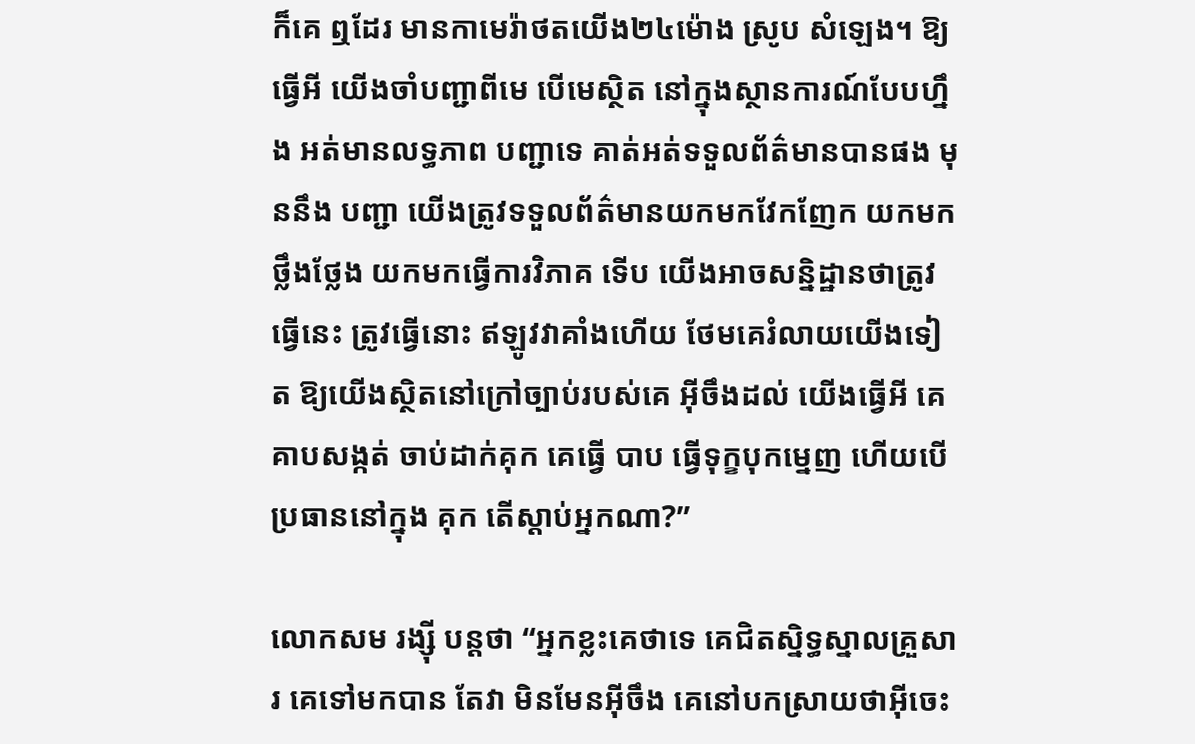ក៏គេ ឮដែរ មានកាមេរ៉ាថតយើង២៤ម៉ោង ស្រូប សំឡេង។ ឱ្យធ្វើអី យើងចាំបញ្ជាពីមេ បើមេស្ថិត នៅក្នុងស្ថានការណ៍បែបហ្នឹង អត់មានលទ្ធភាព បញ្ជាទេ គាត់អត់ទទួលព័ត៌មានបានផង មុននឹង បញ្ជា យើងត្រូវទទួលព័ត៌មានយកមកវែកញែក យកមកថ្លឹងថ្លែង យកមកធ្វើការវិភាគ ទើប យើងអាចសន្និដ្ឋានថាត្រូវធ្វើនេះ ត្រូវធ្វើនោះ ឥឡូវវាគាំងហើយ ថែមគេរំលាយយើងទៀត ឱ្យយើងស្ថិតនៅក្រៅច្បាប់របស់គេ អ៊ីចឹងដល់ យើងធ្វើអី គេគាបសង្កត់ ចាប់ដាក់គុក គេធ្វើ បាប ធ្វើទុក្ខបុកម្នេញ ហើយបើប្រធាននៅក្នុង គុក តើស្តាប់អ្នកណា?”

លោកសម រង្ស៊ី បន្តថា “អ្នកខ្លះគេថាទេ គេជិតស្និទ្ធស្នាលគ្រួសារ គេទៅមកបាន តែវា មិនមែនអ៊ីចឹង គេនៅបកស្រាយថាអ៊ីចេះ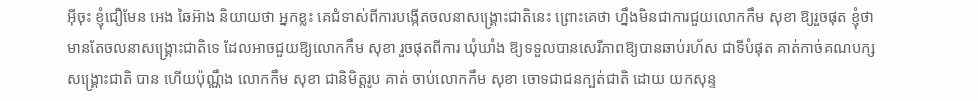អ៊ីចុះ ខ្ញុំជឿមែន អេង ឆៃអ៊ាង និយាយថា អ្នកខ្លះ គេជំទាស់ពីការបង្កើតចលនាសង្គ្រោះជាតិនេះ ព្រោះគេថា ហ្នឹងមិនជាការជួយលោកកឹម សុខា ឱ្យរួចផុត ខ្ញុំថាមានតែចលនាសង្គ្រោះជាតិទេ ដែលអាចជួយឱ្យលោកកឹម សុខា រួចផុតពីការ ឃុំឃាំង ឱ្យទទួលបានសេរីភាពឱ្យបានឆាប់រហ័ស ជាទីបំផុត គាត់កាច់គណបក្សសង្គ្រោះជាតិ បាន ហើយប៉ុណ្ណឹង លោកកឹម សុខា ជានិមិត្តរូប គាត់ ចាប់លោកកឹម សុខា ចោទជាជនក្បត់ជាតិ ដោយ យកសុន្ទ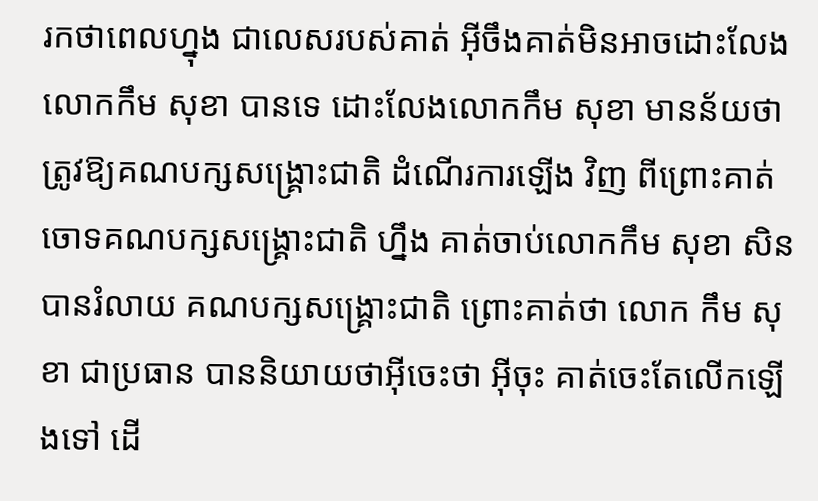រកថាពេលហ្នុង ជាលេសរបស់គាត់ អ៊ីចឹងគាត់មិនអាចដោះលែងលោកកឹម សុខា បានទេ ដោះលែងលោកកឹម សុខា មានន័យថា ត្រូវឱ្យគណបក្សសង្គ្រោះជាតិ ដំណើរការឡើង វិញ ពីព្រោះគាត់ចោទគណបក្សសង្គ្រោះជាតិ ហ្នឹង គាត់ចាប់លោកកឹម សុខា សិន បានរំលាយ គណបក្សសង្គ្រោះជាតិ ព្រោះគាត់ថា លោក កឹម សុខា ជាប្រធាន បាននិយាយថាអ៊ីចេះថា អ៊ីចុះ គាត់ចេះតែលើកឡើងទៅ ដើ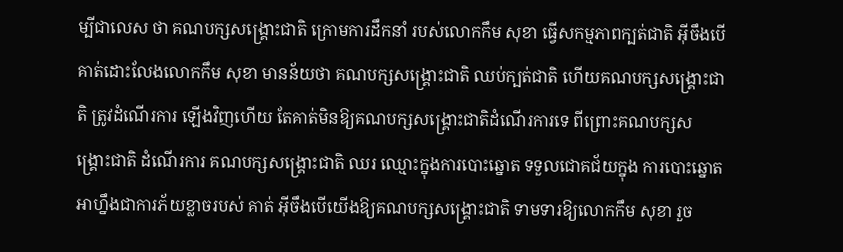ម្បីជាលេស ថា គណបក្សសង្គ្រោះជាតិ ក្រោមការដឹកនាំ របស់លោកកឹម សុខា ធ្វើសកម្មភាពក្បត់ជាតិ អ៊ីចឹងបើគាត់ដោះលែងលោកកឹម សុខា មានន័យថា គណបក្សសង្គ្រោះជាតិ ឈប់ក្បត់ជាតិ ហើយគណបក្សសង្គ្រោះជាតិ ត្រូវដំណើរការ ឡើងវិញហើយ តែគាត់មិនឱ្យគណបក្សសង្គ្រោះជាតិដំណើរការទេ ពីព្រោះគណបក្សសង្គ្រោះជាតិ ដំណើរការ គណបក្សសង្គ្រោះជាតិ ឈរ ឈ្មោះក្នុងការបោះឆ្នោត ទទួលជោគជ័យក្នុង ការបោះឆ្នោត អាហ្នឹងជាការភ័យខ្លាចរបស់ គាត់ អ៊ីចឹងបើយើងឱ្យគណបក្សសង្គ្រោះជាតិ ទាមទារឱ្យលោកកឹម សុខា រួច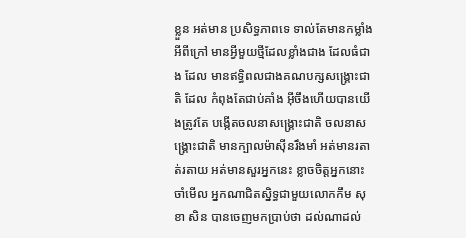ខ្លួន អត់មាន ប្រសិទ្ធភាពទេ ទាល់តែមានកម្លាំងអីពីក្រៅ មានអ្វីមួយថ្មីដែលខ្លាំងជាង ដែលធំជាង ដែល មានឥទ្ធិពលជាងគណបក្សសង្គ្រោះជាតិ ដែល កំពុងតែជាប់គាំង អ៊ីចឹងហើយបានយើងត្រូវតែ បង្កើតចលនាសង្គ្រោះជាតិ ចលនាសង្គ្រោះជាតិ មានក្បាលម៉ាស៊ីនរឹងមាំ អត់មានរតាត់រតាយ អត់មានសួរអ្នកនេះ ខ្លាចចិត្តអ្នកនោះ ចាំមើល អ្នកណាជិតស្និទ្ធជាមួយលោកកឹម សុខា សិន បានចេញមកប្រាប់ថា ដល់ណាដល់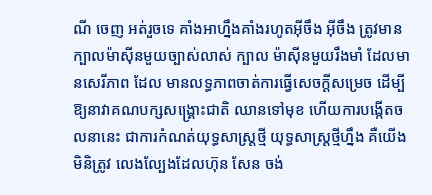ណី ចេញ អត់រួចទេ គាំងអាហ្នឹងគាំងរហូតអ៊ីចឹង អ៊ីចឹង ត្រូវមានក្បាលម៉ាស៊ីនមួយច្បាស់លាស់ ក្បាល ម៉ាស៊ីនមួយរឹងមាំ ដែលមានសេរីភាព ដែល មានលទ្ធភាពចាត់ការធ្វើសេចក្តីសម្រេច ដើម្បី ឱ្យនាវាគណបក្សសង្គ្រោះជាតិ ឈានទៅមុខ ហើយការបង្កើតចលនានេះ ជាការកំណត់យុទ្ធសាស្ត្រថ្មី យុទ្ធសាស្ត្រថ្មីហ្នឹង គឺយើងមិនិត្រូវ លេងល្បែងដែលហ៊ុន សែន ចង់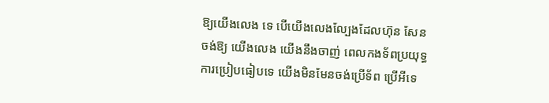ឱ្យយើងលេង ទេ បើយើងលេងល្បែងដែលហ៊ុន សែន ចង់ឱ្យ យើងលេង យើងនឹងចាញ់ ពេលកងទ័ពប្រយុទ្ធ ការប្រៀបធៀបទេ យើងមិនមែនចង់ប្រើទ័ព ប្រើអីទេ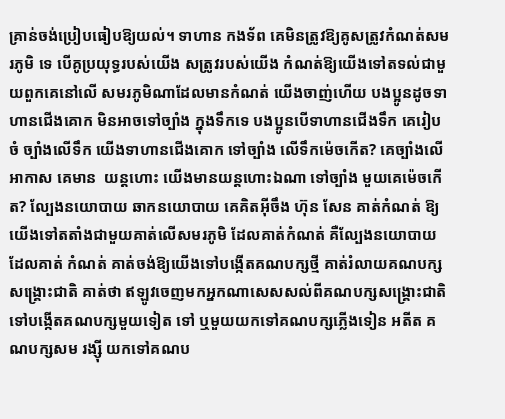គ្រាន់ចង់ប្រៀបធៀបឱ្យយល់។ ទាហាន កងទ័ព គេមិនត្រូវឱ្យគូសត្រូវកំណត់សមរភូមិ ទេ បើគូប្រយុទ្ធរបស់យើង សត្រូវរបស់យើង កំណត់ឱ្យយើងទៅតទល់ជាមួយពួកគេនៅលើ សមរភូមិណាដែលមានកំណត់ យើងចាញ់ហើយ បងប្អូនដូចទាហានជើងគោក មិនអាចទៅច្បាំង ក្នុងទឹកទេ បងប្អូនបើទាហានជើងទឹក គេរៀបចំ ច្បាំងលើទឹក យើងទាហានជើងគោក ទៅច្បាំង លើទឹកម៉េចកើត? គេច្បាំងលើអាកាស គេមាន  យន្តហោះ យើងមានយន្តហោះឯណា ទៅច្បាំង មួយគេម៉េចកើត? ល្បែងនយោបាយ ឆាកនយោបាយ គេគិតអ៊ីចឹង ហ៊ុន សែន គាត់កំណត់ ឱ្យយើងទៅតតាំងជាមួយគាត់លើសមរភូមិ ដែលគាត់កំណត់ គឺល្បែងនយោបាយដែលគាត់ កំណត់ គាត់ចង់ឱ្យយើងទៅបង្កើតគណបក្សថ្មី គាត់រំលាយគណបក្សសង្គ្រោះជាតិ គាត់ថា ឥឡូវចេញមកអ្នកណាសេសសល់ពីគណបក្សសង្គ្រោះជាតិ ទៅបង្កើតគណបក្សមួយទៀត ទៅ ឬមួយយកទៅគណបក្សភ្លើងទៀន អតីត គណបក្សសម រង្ស៊ី យកទៅគណប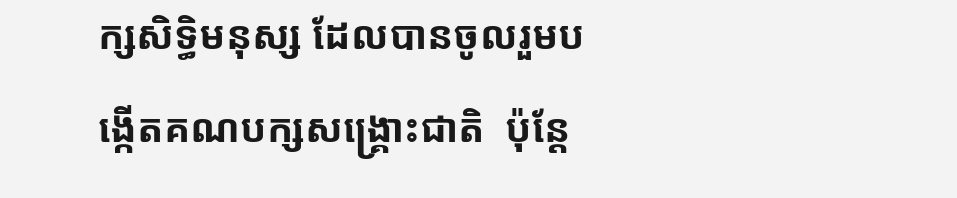ក្សសិទ្ធិមនុស្ស ដែលបានចូលរួមបង្កើតគណបក្សសង្គ្រោះជាតិ  ប៉ុន្តែ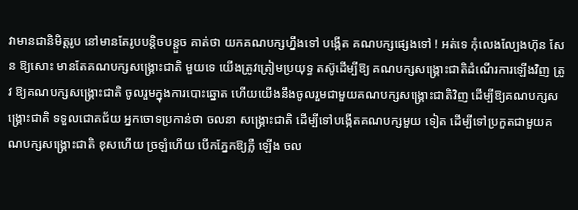វាមានជានិមិត្តរូប នៅមានតែរូបបន្តិចបន្តួច គាត់ថា យកគណបក្សហ្នឹងទៅ បង្កើត គណបក្សផ្សេងទៅ ! អត់ទេ កុំលេងល្បែងហ៊ុន សែន ឱ្យសោះ មានតែគណបក្សសង្គ្រោះជាតិ មួយទេ យើងត្រូវត្រៀមប្រយុទ្ធ តស៊ូដើម្បីឱ្យ គណបក្សសង្គ្រោះជាតិដំណើរការឡើងវិញ ត្រូវ ឱ្យគណបក្សសង្គ្រោះជាតិ ចូលរួមក្នុងការបោះឆ្នោត ហើយយើងនឹងចូលរួមជាមួយគណបក្សសង្គ្រោះជាតិវិញ ដើម្បីឱ្យគណបក្សសង្គ្រោះជាតិ ទទួលជោគជ័យ អ្នកចោទប្រកាន់ថា ចលនា សង្គ្រោះជាតិ ដើម្បីទៅបង្កើតគណបក្សមួយ ទៀត ដើម្បីទៅប្រកួតជាមួយគណបក្សសង្គ្រោះជាតិ ខុសហើយ ច្រឡំហើយ បើកភ្នែកឱ្យភ្លឺ ឡើង ចល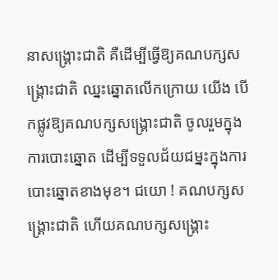នាសង្គ្រោះជាតិ គឺដើម្បីធ្វើឱ្យគណបក្សសង្គ្រោះជាតិ ឈ្នះឆ្នោតលើកក្រោយ យើង បើកផ្លូវឱ្យគណបក្សសង្គ្រោះជាតិ ចូលរួមក្នុង ការបោះឆ្នោត ដើម្បីទទួលជ័យជម្នះក្នុងការ បោះឆ្នោតខាងមុខ។ ជយោ ! គណបក្សសង្គ្រោះជាតិ ហើយគណបក្សសង្គ្រោះ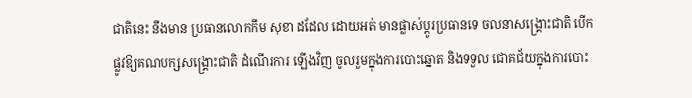ជាតិនេះ នឹងមាន ប្រធានលោកកឹម សុខា ដដែល ដោយអត់ មានផ្លាស់ប្តូរប្រធានទេ ចលនាសង្គ្រោះជាតិ បើកផ្លូវឱ្យគណបក្សសង្គ្រោះជាតិ ដំណើរការ ឡើងវិញ ចូលរួមក្នុងការបោះឆ្នោត និងទទួល ជោគជ័យក្នុងការបោះ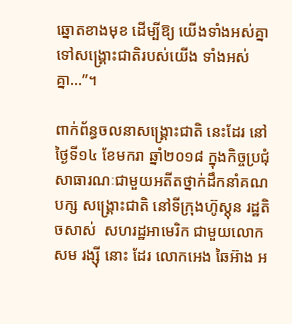ឆ្នោតខាងមុខ ដើម្បីឱ្យ យើងទាំងអស់គ្នាទៅសង្គ្រោះជាតិរបស់យើង ទាំងអស់គ្នា…”។

ពាក់ព័ន្ធចលនាសង្គ្រោះជាតិ នេះដែរ នៅ ថ្ងៃទី១៤ ខែមករា ឆ្នាំ២០១៨ ក្នុងកិច្ចប្រជុំ សាធារណៈជាមួយអតីតថ្នាក់ដឹកនាំគណបក្ស សង្គ្រោះជាតិ នៅទីក្រុងហ៊ូស្តុន រដ្ឋតិចសាស់  សហរដ្ឋអាមេរិក ជាមួយលោកសម រង្ស៊ី នោះ ដែរ លោកអេង ឆៃអ៊ាង អ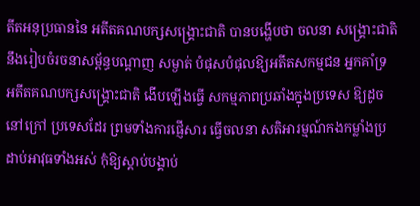តីតអនុប្រធាននៃ អតីតគណបក្សសង្គ្រោះជាតិ បានបង្ហើបថា ចលនា សង្គ្រោះជាតិ នឹងរៀបចំរចនាសម្ព័ន្ធបណ្តាញ សម្ងាត់ បំផុសបំផុលឱ្យអតីតសកម្មជន អ្នកគាំទ្រ អតីតគណបក្សសង្គ្រោះជាតិ ងើបឡើងធ្វើ សកម្មភាពប្រឆាំងក្នុងប្រទេស ឱ្យដូចនៅក្រៅ ប្រទេសដែរ ព្រមទាំងការផ្ញើសារ ធ្វើចលនា សតិអារម្មណ៍កងកម្លាំងប្រដាប់អាវុធទាំងអស់ កុំឱ្យស្តាប់បង្គាប់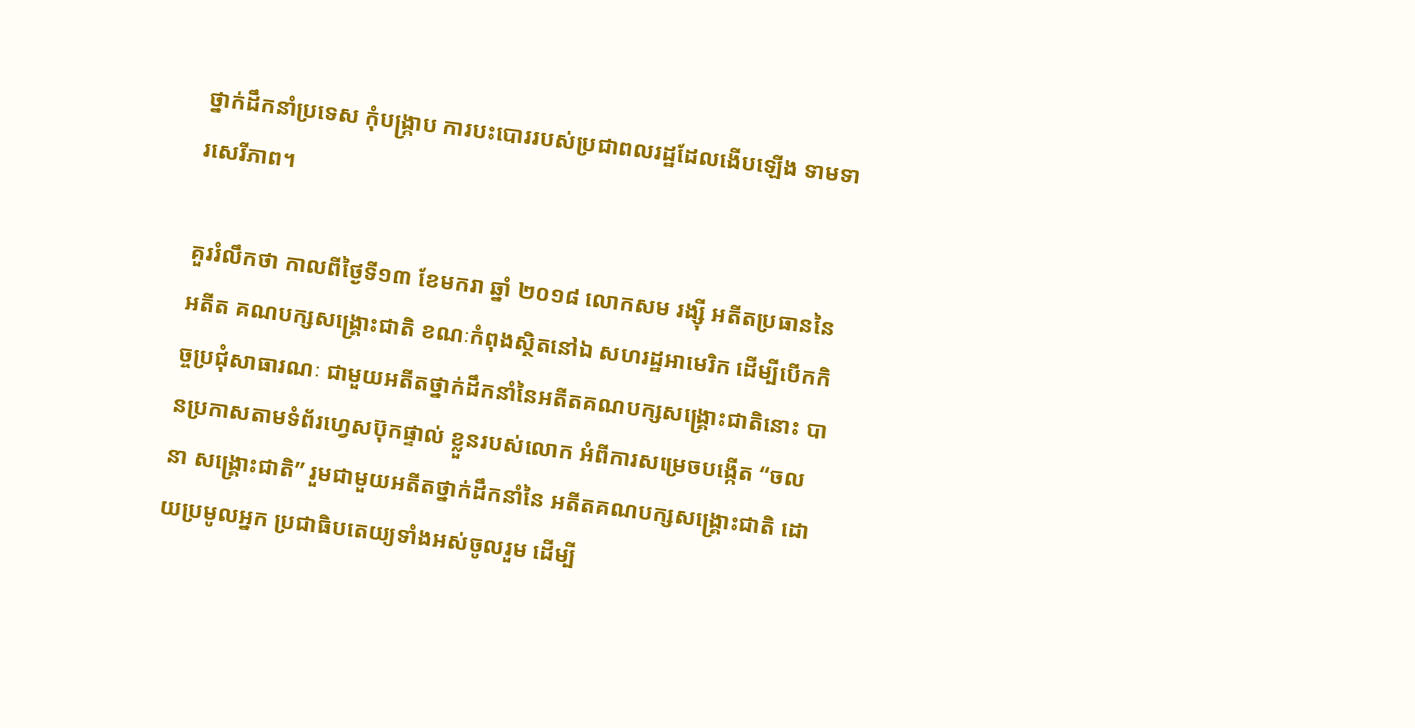ថ្នាក់ដឹកនាំប្រទេស កុំបង្ក្រាប ការបះបោររបស់ប្រជាពលរដ្ឋដែលងើបឡើង ទាមទារសេរីភាព។

គួររំលឹកថា កាលពីថ្ងៃទី១៣ ខែមករា ឆ្នាំ ២០១៨ លោកសម រង្ស៊ី អតីតប្រធាននៃអតីត គណបក្សសង្គ្រោះជាតិ ខណៈកំពុងស្ថិតនៅឯ សហរដ្ឋអាមេរិក ដើម្បីបើកកិច្ចប្រជុំសាធារណៈ ជាមួយអតីតថ្នាក់ដឹកនាំនៃអតីតគណបក្សសង្គ្រោះជាតិនោះ បានប្រកាសតាមទំព័រហ្វេសប៊ុកផ្ទាល់ ខ្លួនរបស់លោក អំពីការសម្រេចបង្កើត “ចលនា សង្គ្រោះជាតិ” រួមជាមួយអតីតថ្នាក់ដឹកនាំនៃ អតីតគណបក្សសង្គ្រោះជាតិ ដោយប្រមូលអ្នក ប្រជាធិបតេយ្យទាំងអស់ចូលរួម ដើម្បី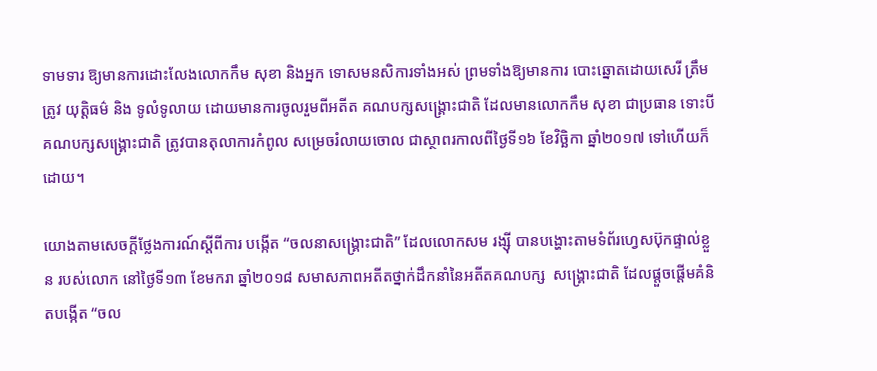ទាមទារ ឱ្យមានការដោះលែងលោកកឹម សុខា និងអ្នក ទោសមនសិការទាំងអស់ ព្រមទាំងឱ្យមានការ បោះឆ្នោតដោយសេរី ត្រឹមត្រូវ យុត្តិធម៌ និង ទូលំទូលាយ ដោយមានការចូលរួមពីអតីត គណបក្សសង្គ្រោះជាតិ ដែលមានលោកកឹម សុខា ជាប្រធាន ទោះបីគណបក្សសង្គ្រោះជាតិ ត្រូវបានតុលាការកំពូល សម្រេចរំលាយចោល ជាស្ថាពរកាលពីថ្ងៃទី១៦ ខែវិច្ឆិកា ឆ្នាំ២០១៧ ទៅហើយក៏ដោយ។

យោងតាមសេចក្តីថ្លែងការណ៍ស្តីពីការ បង្កើត “ចលនាសង្គ្រោះជាតិ” ដែលលោកសម រង្ស៊ី បានបង្ហោះតាមទំព័រហ្វេសប៊ុកផ្ទាល់ខ្លួន របស់លោក នៅថ្ងៃទី១៣ ខែមករា ឆ្នាំ២០១៨ សមាសភាពអតីតថ្នាក់ដឹកនាំនៃអតីតគណបក្ស  សង្គ្រោះជាតិ ដែលផ្តួចផ្តើមគំនិតបង្កើត “ចល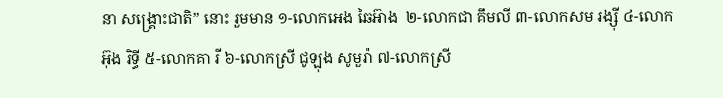នា សង្គ្រោះជាតិ” នោះ រួមមាន ១-លោកអេង ឆៃអ៊ាង  ២-លោកជា គឹមលី ៣-លោកសម រង្ស៊ី ៤-លោកអ៊ុង រិទ្ធី ៥-លោកគា រី ៦-លោកស្រី ជូឡុង សូមួរ៉ា ៧-លោកស្រី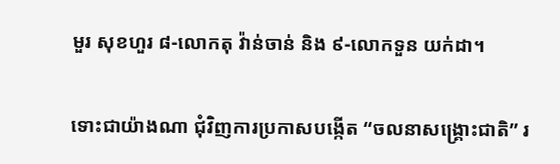មួរ សុខហួរ ៨-លោកតុ វ៉ាន់ចាន់ និង ៩-លោកទួន យក់ដា។

ទោះជាយ៉ាងណា ជុំវិញការប្រកាសបង្កើត “ចលនាសង្គ្រោះជាតិ” រ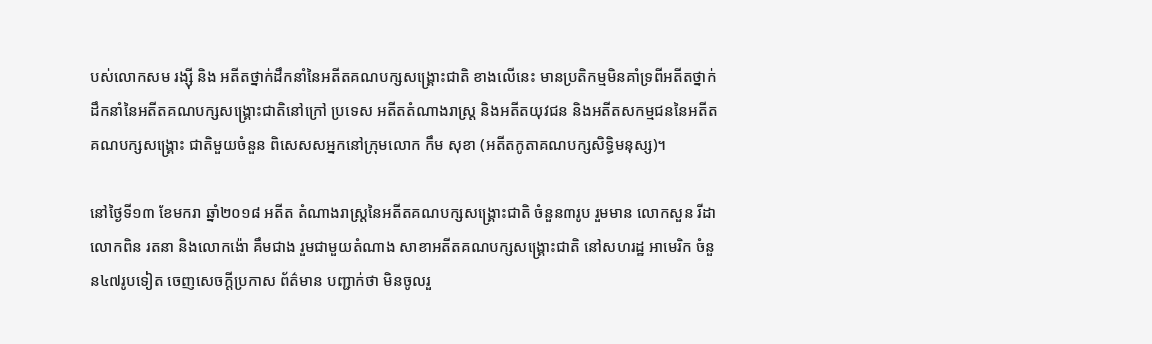បស់លោកសម រង្ស៊ី និង អតីតថ្នាក់ដឹកនាំនៃអតីតគណបក្សសង្គ្រោះជាតិ ខាងលើនេះ មានប្រតិកម្មមិនគាំទ្រពីអតីតថ្នាក់ ដឹកនាំនៃអតីតគណបក្សសង្គ្រោះជាតិនៅក្រៅ ប្រទេស អតីតតំណាងរាស្ត្រ និងអតីតយុវជន និងអតីតសកម្មជននៃអតីតគណបក្សសង្គ្រោះ ជាតិមួយចំនួន ពិសេសសអ្នកនៅក្រុមលោក កឹម សុខា (អតីតកូតាគណបក្សសិទ្ធិមនុស្ស)។

នៅថ្ងៃទី១៣ ខែមករា ឆ្នាំ២០១៨ អតីត តំណាងរាស្ត្រនៃអតីតគណបក្សសង្គ្រោះជាតិ ចំនួន៣រូប រួមមាន លោកសួន រីដា លោកពិន រតនា និងលោកង៉ោ គឹមជាង រួមជាមួយតំណាង សាខាអតីតគណបក្សសង្គ្រោះជាតិ នៅសហរដ្ឋ អាមេរិក ចំនួន៤៧រូបទៀត ចេញសេចក្តីប្រកាស ព័ត៌មាន បញ្ជាក់ថា មិនចូលរួ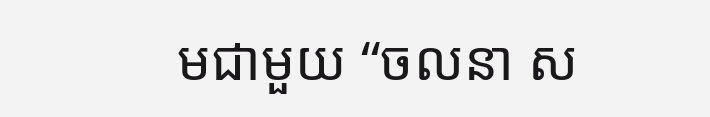មជាមួយ “ចលនា ស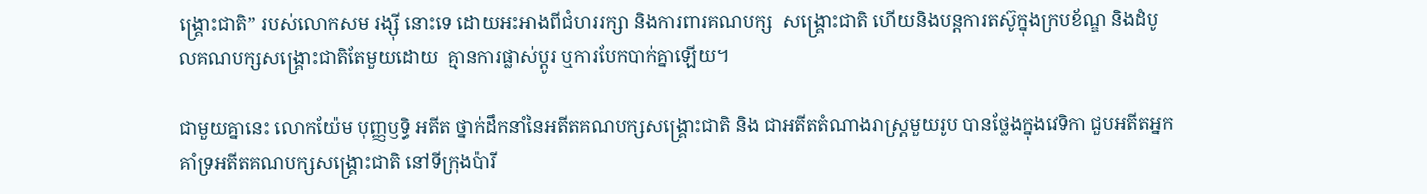ង្គ្រោះជាតិ” របស់លោកសម រង្ស៊ី នោះទេ ដោយអះអាងពីជំហររក្សា និងការពារគណបក្ស  សង្គ្រោះជាតិ ហើយនិងបន្តការតស៊ូក្នុងក្របខ័ណ្ឌ និងដំបូលគណបក្សសង្គ្រោះជាតិតែមួយដោយ  គ្មានការផ្លាស់ប្តូរ ឬការបែកបាក់គ្នាឡើយ។

ជាមួយគ្នានេះ លោកយ៉ែម បុញ្ញឫទ្ធិ អតីត ថ្នាក់ដឹកនាំនៃអតីតគណបក្សសង្គ្រោះជាតិ និង ជាអតីតតំណាងរាស្ត្រមួយរូប បានថ្លែងក្នុងវេទិកា ជួបអតីតអ្នកគាំទ្រអតីតគណបក្សសង្គ្រោះជាតិ នៅទីក្រុងប៉ារី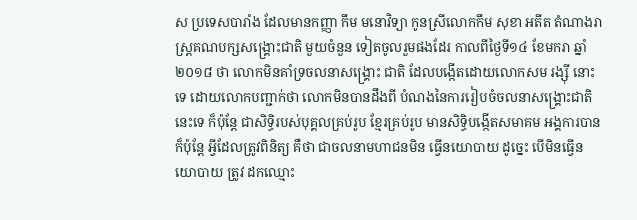ស ប្រទេសបារាំង ដែលមានកញ្ញា កឹម មនោវិទ្យា កូនស្រីលោកកឹម សុខា អតីត តំណាងរាស្ត្រគណបក្សសង្គ្រោះជាតិ មួយចំនួន ទៀតចូលរួមផងដែរ កាលពីថ្ងៃទី១៤ ខែមករា ឆ្នាំ២០១៨ ថា លោកមិនគាំទ្រចលនាសង្គ្រោះ ជាតិ ដែលបង្កើតដោយលោកសម រង្ស៊ី នោះ ទេ ដោយលោកបញ្ជាក់ថា លោកមិនបានដឹងពី បំណងនៃការរៀបចំចលនាសង្គ្រោះជាតិនេះទេ ក៏ប៉ុន្តែ ជាសិទ្ធិរបស់បុគ្គលគ្រប់រូប ខ្មែរគ្រប់រូប មានសិទ្ធិបង្កើតសមាគម អង្គការបាន ក៏ប៉ុន្តែ អ្វីដែលត្រូវពិនិត្យ គឺថា ជាចលនាមហាជនមិន ធ្វើនយោបាយ ដូច្នេះ បើមិនធ្វើនយោបាយ ត្រូវ ដកឈ្មោះ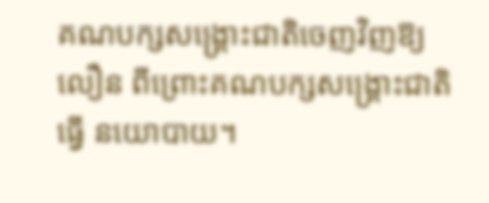គណបក្សសង្គ្រោះជាតិចេញវិញឱ្យ លឿន ពីព្រោះគណបក្សសង្គ្រោះជាតិ ធ្វើ នយោបាយ។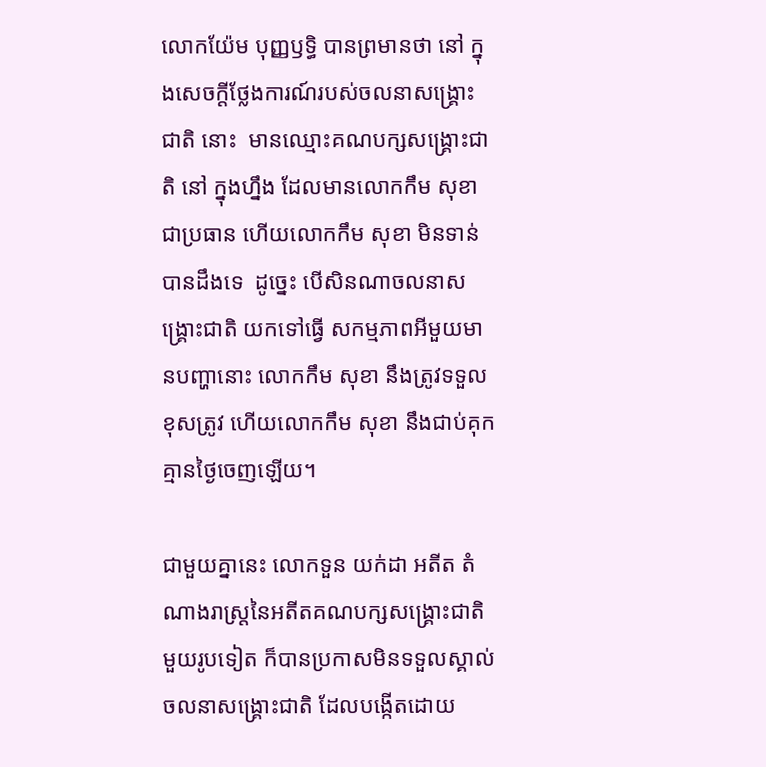លោកយ៉ែម បុញ្ញឫទ្ធិ បានព្រមានថា នៅ ក្នុងសេចក្តីថ្លែងការណ៍របស់ចលនាសង្គ្រោះជាតិ នោះ  មានឈ្មោះគណបក្សសង្គ្រោះជាតិ នៅ ក្នុងហ្នឹង ដែលមានលោកកឹម សុខា ជាប្រធាន ហើយលោកកឹម សុខា មិនទាន់បានដឹងទេ  ដូច្នេះ បើសិនណាចលនាសង្គ្រោះជាតិ យកទៅធ្វើ សកម្មភាពអីមួយមានបញ្ហានោះ លោកកឹម សុខា នឹងត្រូវទទួលខុសត្រូវ ហើយលោកកឹម សុខា នឹងជាប់គុកគ្មានថ្ងៃចេញឡើយ។

ជាមួយគ្នានេះ លោកទួន យក់ដា អតីត តំណាងរាស្ត្រនៃអតីតគណបក្សសង្គ្រោះជាតិ មួយរូបទៀត ក៏បានប្រកាសមិនទទួលស្គាល់ ចលនាសង្គ្រោះជាតិ ដែលបង្កើតដោយ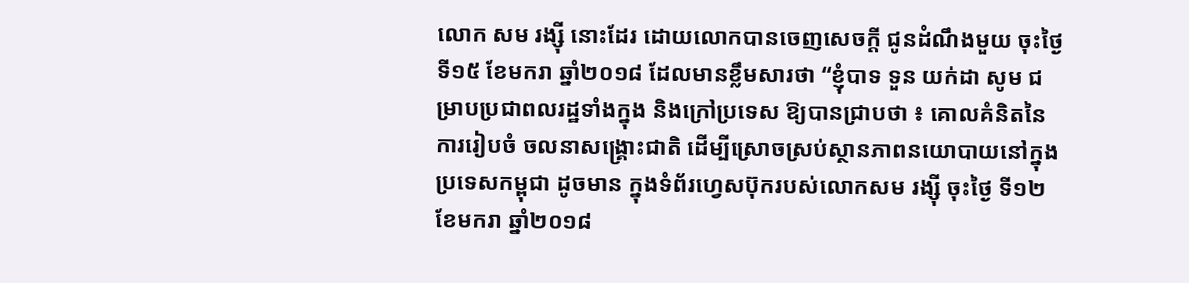លោក សម រង្ស៊ី នោះដែរ ដោយលោកបានចេញសេចក្តី ជូនដំណឹងមួយ ចុះថ្ងៃទី១៥ ខែមករា ឆ្នាំ២០១៨ ដែលមានខ្លឹមសារថា “ខ្ញុំបាទ ទួន យក់ដា សូម ជម្រាបប្រជាពលរដ្ឋទាំងក្នុង និងក្រៅប្រទេស ឱ្យបានជ្រាបថា ៖ គោលគំនិតនៃការរៀបចំ ចលនាសង្គ្រោះជាតិ ដើម្បីស្រោចស្រប់ស្ថានភាពនយោបាយនៅក្នុងប្រទេសកម្ពុជា ដូចមាន ក្នុងទំព័រហ្វេសប៊ុករបស់លោកសម រង្ស៊ី ចុះថ្ងៃ ទី១២ ខែមករា ឆ្នាំ២០១៨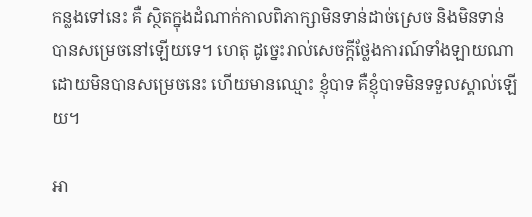កន្លងទៅនេះ គឺ ស្ថិតក្នុងដំណាក់កាលពិភាក្សាមិនទាន់ដាច់ស្រេច និងមិនទាន់បានសម្រេចនៅឡើយទេ។ ហេតុ ដូច្នេះរាល់សេចក្តីថ្លែងការណ៍ទាំងឡាយណា ដោយមិនបានសម្រេចនេះ ហើយមានឈ្មោះ ខ្ញុំបាទ គឺខ្ញុំបាទមិនទទួលស្គាល់ឡើយ។

អា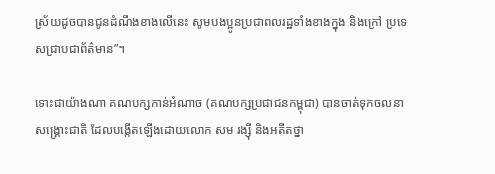ស្រ័យដូចបានជូនដំណឹងខាងលើនេះ សូមបងប្អូនប្រជាពលរដ្ឋទាំងខាងក្នុង និងក្រៅ ប្រទេសជ្រាបជាព័ត៌មាន”។

ទោះជាយ៉ាងណា គណបក្សកាន់អំណាច (គណបក្សប្រជាជនកម្ពុជា) បានចាត់ទុកចលនា សង្គ្រោះជាតិ ដែលបង្កើតឡើងដោយលោក សម រង្ស៊ី និងអតីតថ្នា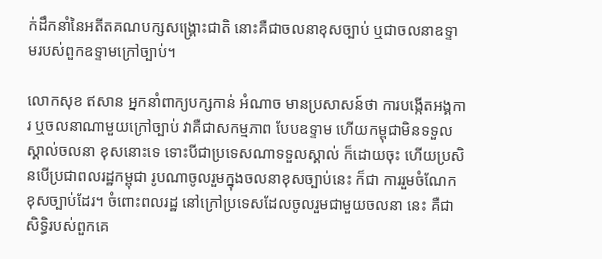ក់ដឹកនាំនៃអតីតគណបក្សសង្គ្រោះជាតិ នោះគឺជាចលនាខុសច្បាប់ ឬជាចលនាឧទ្ទាមរបស់ពួកឧទ្ទាមក្រៅច្បាប់។

លោកសុខ ឥសាន អ្នកនាំពាក្យបក្សកាន់ អំណាច មានប្រសាសន៍ថា ការបង្កើតអង្គការ ឬចលនាណាមួយក្រៅច្បាប់ វាគឺជាសកម្មភាព បែបឧទ្ទាម ហើយកម្ពុជាមិនទទួលស្គាល់ចលនា ខុសនោះទេ ទោះបីជាប្រទេសណាទទួលស្គាល់ ក៏ដោយចុះ ហើយប្រសិនបើប្រជាពលរដ្ឋកម្ពុជា រូបណាចូលរួមក្នុងចលនាខុសច្បាប់នេះ ក៏ជា ការរួមចំណែកខុសច្បាប់ដែរ។ ចំពោះពលរដ្ឋ នៅក្រៅប្រទេសដែលចូលរួមជាមួយចលនា នេះ គឺជាសិទ្ធិរបស់ពួកគេ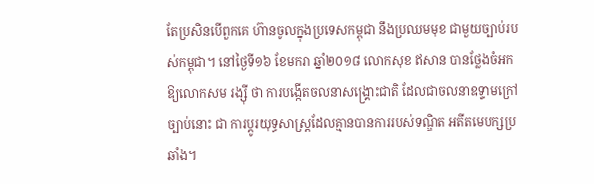តែប្រសិនបើពួកគេ ហ៊ានចូលក្នុងប្រទេសកម្ពុជា នឹងប្រឈមមុខ ជាមួយច្បាប់របស់កម្ពុជា។ នៅថ្ងៃទី១៦ ខែមករា ឆ្នាំ២០១៨ លោកសុខ ឥសាន បានថ្លែងចំអក ឱ្យលោកសម រង្ស៊ី ថា ការបង្កើតចលនាសង្គ្រោះជាតិ ដែលជាចលនាឧទ្ទាមក្រៅច្បាប់នោះ ជា ការប្តូរយុទ្ធសាស្ត្រដែលគ្មានបានការរបស់ទណ្ឌិត អតីតមេបក្សប្រឆាំង។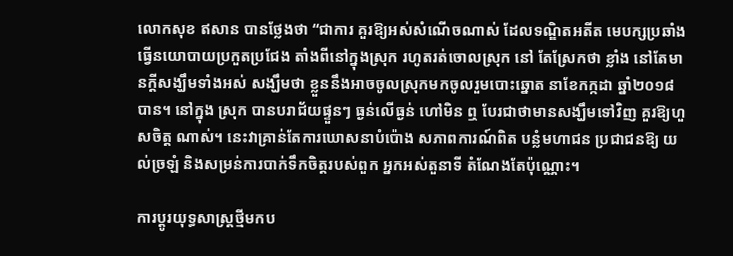លោកសុខ ឥសាន បានថ្លែងថា “ជាការ គួរឱ្យអស់សំណើចណាស់ ដែលទណ្ឌិតអតីត មេបក្សប្រឆាំង ធ្វើនយោបាយប្រកួតប្រជែង តាំងពីនៅក្នុងស្រុក រហូតរត់ចោលស្រុក នៅ តែស្រែកថា ខ្លាំង នៅតែមានក្តីសង្ឃឹមទាំងអស់ សង្ឃឹមថា ខ្លួននឹងអាចចូលស្រុកមកចូលរួមបោះឆ្នោត នាខែកក្កដា ឆ្នាំ២០១៨ បាន។ នៅក្នុង ស្រុក បានបរាជ័យផ្ទួនៗ ធ្ងន់លើធ្ងន់ ហៅមិន ឮ បែរជាថាមានសង្ឃឹមទៅវិញ គួរឱ្យហួសចិត្ត ណាស់។ នេះវាគ្រាន់តែការឃោសនាបំប៉ោង សភាពការណ៍ពិត បន្លំមហាជន ប្រជាជនឱ្យ យល់ច្រឡំ និងសម្រន់ការបាក់ទឹកចិត្តរបស់ពួក អ្នកអស់តួនាទី តំណែងតែប៉ុណ្ណោះ។

ការប្តូរយុទ្ធសាស្ត្រថ្មីមកប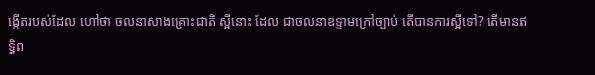ង្កើតរបស់ដែល ហៅថា ចលនាសាងគ្រោះជាតិ ស្អីនោះ ដែល ជាចលនាឧទ្ទាមក្រៅច្បាប់ តើបានការស្អីទៅ? តើមានឥទ្ធិព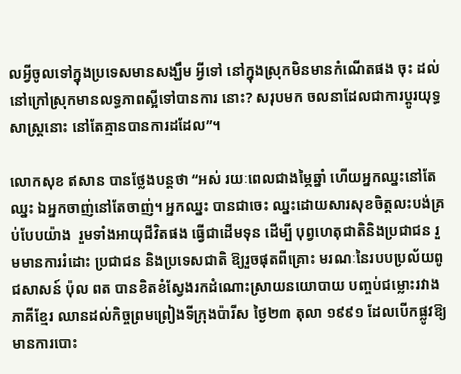លអ្វីចូលទៅក្នុងប្រទេសមានសង្ឃឹម អ្វីទៅ នៅក្នុងស្រុកមិនមានកំណើតផង ចុះ ដល់នៅក្រៅស្រុកមានលទ្ធភាពស្អីទៅបានការ នោះ? សរុបមក ចលនាដែលជាការប្តូរយុទ្ធសាស្ត្រនោះ នៅតែគ្មានបានការដដែល”។

លោកសុខ ឥសាន បានថ្លែងបន្តថា “អស់ រយៈពេលជាងម្ភៃឆ្នាំ ហើយអ្នកឈ្នះនៅតែឈ្នះ ឯអ្នកចាញ់នៅតែចាញ់។ អ្នកឈ្នះ បានជាចេះ ឈ្នះដោយសារសុខចិត្តលះបង់គ្រប់បែបយ៉ាង  រួមទាំងអាយុជីវិតផង ធ្វើជាដើមទុន ដើម្បី បុព្វហេតុជាតិនិងប្រជាជន រួមមានការរំដោះ ប្រជាជន និងប្រទេសជាតិ ឱ្យរួចផុតពីគ្រោះ មរណៈនៃរបបប្រល័យពូជសាសន៍ ប៉ុល ពត បានខិតខំស្វែងរកដំណោះស្រាយនយោបាយ បញ្ចប់ជម្លោះរវាងភាគីខ្មែរ ឈានដល់កិច្ចព្រមព្រៀងទីក្រុងប៉ារីស ថ្ងៃ២៣ តុលា ១៩៩១ ដែលបើកផ្លូវឱ្យមានការបោះ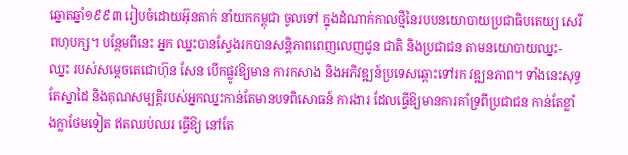ឆ្នោតឆ្នាំ១៩៩៣ រៀបចំដោយអ៊ុនតាក់ នាំយកកម្ពុជា ចូលទៅ ក្នុងដំណាក់កាលថ្មីនៃរបបនយោបាយប្រជាធិបតេយ្យ សេរីពហុបក្ស។ បន្ថែមពីនេះ អ្នក ឈ្នះបានស្វែងរកបានសន្តិភាពពេញលេញជូន ជាតិ និងប្រជាជន តាមនយោបាយឈ្នះ-ឈ្នះ របស់សម្តេចតេជោហ៊ុន សែន បើកផ្លូវឱ្យមាន ការកសាង និងអភិវឌ្ឍន៍ប្រទេសឆ្ពោះទៅរក វឌ្ឍនភាព។ ទាំងនេះសុទ្ធតែស្នាដៃ និងគុណសម្បត្តិរបស់អ្នកឈ្នះកាន់តែមានបទពិសោធន៍ ការងារ ដែលធ្វើឱ្យមានការគាំទ្រពីប្រជាជន កាន់តែខ្លាំងក្លាថែមទៀត ឥតឈប់ឈរ ធ្វើឱ្យ នៅតែ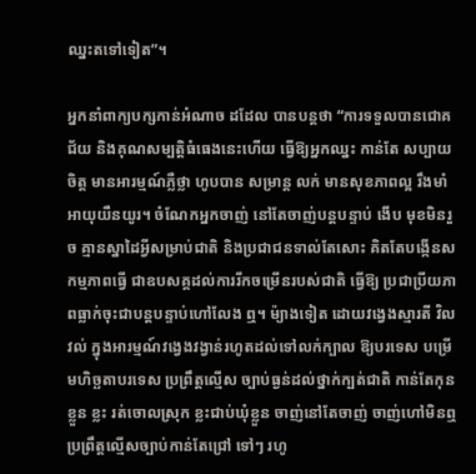ឈ្នះតទៅទៀត”។

អ្នកនាំពាក្យបក្សកាន់អំណាច ដដែល បានបន្តថា “ការទទួលបានជោគជ័យ និងគុណសម្បត្តិធំធេងនេះហើយ ធ្វើឱ្យអ្នកឈ្នះ កាន់តែ សប្បាយចិត្ត មានអារម្មណ៍ភ្លឺថ្លា ហូបបាន សម្រាន្ត លក់ មានសុខភាពល្អ រឹងមាំ អាយុយឺនយូរ។ ចំណែកអ្នកចាញ់ នៅតែចាញ់បន្តបន្ទាប់ ងើប មុខមិនរួច គ្មានស្នាដៃអ្វីសម្រាប់ជាតិ និងប្រជាជនទាល់តែសោះ គិតតែបង្កើនសកម្មភាពធ្វើ ជាឧបសគ្គដល់ការរីកចម្រើនរបស់ជាតិ ធ្វើឱ្យ ប្រជាប្រីយភាពធ្លាក់ចុះជាបន្តបន្ទាប់ហៅលែង ឮ។ ម៉្យាងទៀត ដោយវង្វេងស្មារតី វិលវល់ ក្នុងអារម្មណ៍វង្វេងវង្វាន់រហូតដល់ទៅលក់ក្បាល ឱ្យបរទេស បម្រើមហិច្ឆតាបរទេស ប្រព្រឹត្តល្មើស ច្បាប់ធ្ងន់ដល់ថ្នាក់ក្បត់ជាតិ កាន់តែកុនខ្លួន ខ្លះ រត់ចោលស្រុក ខ្លះជាប់ឃុំខ្លួន ចាញ់នៅតែចាញ់ ចាញ់ហៅមិនឮ ប្រព្រឹត្តល្មើសច្បាប់កាន់តែជ្រៅ ទៅៗ រហូ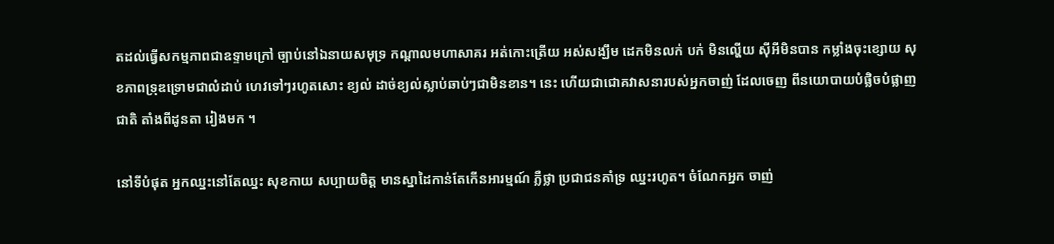តដល់ធ្វើសកម្មភាពជាឧទ្ទាមក្រៅ ច្បាប់នៅឯនាយសមុទ្រ កណ្តាលមហាសាគរ អត់កោះត្រើយ អស់សង្ឃឹម ដេកមិនលក់ បក់ មិនល្ហើយ ស៊ីអីមិនបាន កម្លាំងចុះខ្សោយ សុខភាពទ្រុឌទ្រោមជាលំដាប់ ហេវទៅៗរហូតសោះ ខ្យល់ ដាច់ខ្យល់ស្លាប់ឆាប់ៗជាមិនខាន។ នេះ ហើយជាជោគវាសនារបស់អ្នកចាញ់ ដែលចេញ ពីនយោបាយបំផ្លិចបំផ្លាញជាតិ តាំងពីដូនតា រៀងមក ។

នៅទីបំផុត អ្នកឈ្នះនៅតែឈ្នះ សុខកាយ សប្បាយចិត្ត មានស្នាដៃកាន់តែកើនអារម្មណ៍ ភ្លឺថ្លា ប្រជាជនគាំទ្រ ឈ្នះរហូត។ ចំណែកអ្នក ចាញ់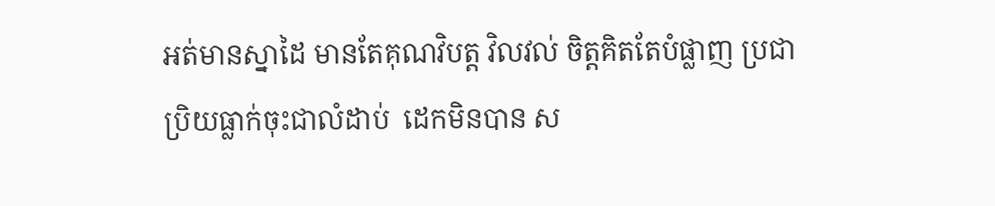អត់មានស្នាដៃ មានតែគុណវិបត្ត វិលវល់ ចិត្តគិតតែបំផ្លាញ ប្រជាប្រិយធ្លាក់ចុះជាលំដាប់  ដេកមិនបាន ស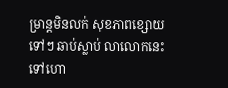ម្រាន្តមិនលក់ សុខភាពខ្សោយ ទៅៗ ឆាប់ស្លាប់ លាលោកនេះទៅហោ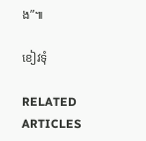ង”៕

ខៀវទុំ

RELATED ARTICLES